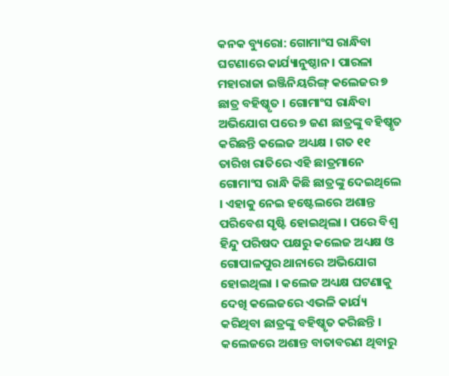କନକ ବ୍ୟୁରୋ: ଗୋମାଂସ ରାନ୍ଧିବା ଘଟଣାରେ କାର୍ଯ୍ୟାନୁଷ୍ଠାନ। ପାରଳା ମହାରାଜା ଇଞ୍ଜିନିୟରିଙ୍ଗ୍ କଲେଜର ୭ ଛାତ୍ର ବହିଷ୍କୃତ । ଗୋମାଂସ ରାନ୍ଧିବା ଅଭିଯୋଗ ପରେ ୭ ଜଣ ଛାତ୍ରଙ୍କୁ ବହିଷ୍କୃତ କରିଛନ୍ତି କଲେଜ ଅଧ୍ୟକ୍ଷ । ଗତ ୧୧ ତାରିଖ ରାତିରେ ଏହି ଛାତ୍ରମାନେ ଗୋମାଂସ ରାନ୍ଧି କିଛି ଛାତ୍ରଙ୍କୁ ଦେଇଥିଲେ । ଏହାକୁ ନେଇ ହଷ୍ଟେଲରେ ଅଶାନ୍ତ ପରିବେଶ ସୃଷ୍ଟି ହୋଇଥିଲା । ପରେ ବିଶ୍ଵ ହିନ୍ଦୁ ପରିଷଦ ପକ୍ଷରୁ କଲେଜ ଅଧ୍ୟକ୍ଷ ଓ ଗୋପାଳପୁର ଥାନାରେ ଅଭିଯୋଗ ହୋଇଥିଲା । କଲେଜ ଅଧ୍ୟକ୍ଷ ଘଟଣାକୁ ଦେଖି କଲେଜରେ ଏଭଳି କାର୍ଯ୍ୟ କରିଥିବା ଛାତ୍ରଙ୍କୁ ବହିଷ୍କୃତ କରିଛନ୍ତି । କଲେଜରେ ଅଶାନ୍ତ ବାତାବରଣ ଥିବାରୁ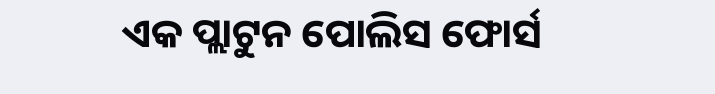ଏକ ପ୍ଲାଟୁନ ପୋଲିସ ଫୋର୍ସ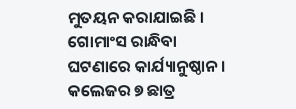ମୁତୟନ କରାଯାଇଛି ।
ଗୋମାଂସ ରାନ୍ଧିବା ଘଟଣାରେ କାର୍ଯ୍ୟାନୁଷ୍ଠାନ । କଲେଜର ୭ ଛାତ୍ର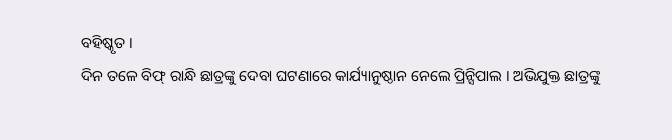ବହିଷ୍କୃତ ।
ଦିନ ତଳେ ବିଫ୍ ରାନ୍ଧି ଛାତ୍ରଙ୍କୁ ଦେବା ଘଟଣାରେ କାର୍ଯ୍ୟାନୁଷ୍ଠାନ ନେଲେ ପ୍ରିନ୍ସିପାଲ । ଅଭିଯୁକ୍ତ ଛାତ୍ରଙ୍କୁ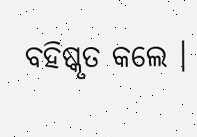ବହିଷ୍କୃତ କଲେ ।